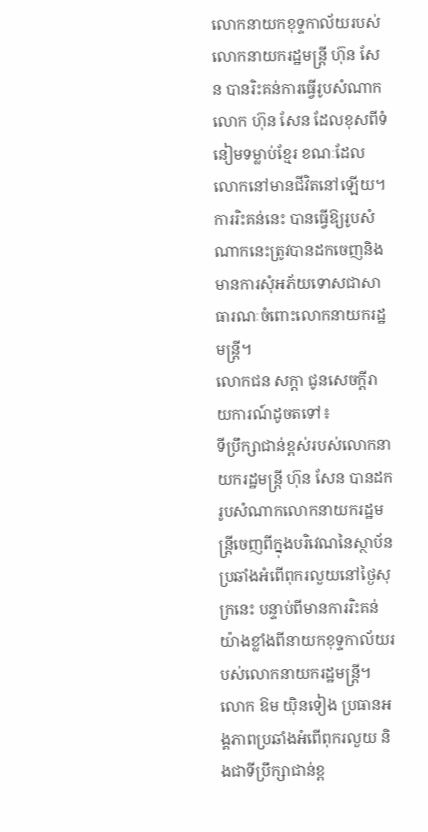លោកនាយកខុទ្ទកាល័យរបស់លោកនាយករដ្ឋមន្ត្រី ហ៊ុន សែន បានរិះគន់ការធ្វើរូបសំណាកលោក ហ៊ុន សែន ដែលខុសពីទំនៀមទម្លាប់ខ្មែរ ខណៈដែលលោកនៅមានជីវិតនៅឡើយ។ ការរិះគន់នេះ បានធ្វើឱ្យរូបសំណាកនេះត្រូវបានដកចេញនិងមានការសុំអភ័យទោសជាសាធារណៈចំពោះលោកនាយករដ្ឋមន្ត្រី។
លោកជន សក្តា ជូនសេចក្តីរាយការណ៍ដូចតទៅ៖
ទីប្រឹក្សាជាន់ខ្ពស់របស់លោកនាយករដ្ឋមន្ត្រី ហ៊ុន សែន បានដករូបសំណាកលោកនាយករដ្ឋមន្ត្រីចេញពីក្នុងបរិវេណនៃស្ថាប័ន ប្រឆាំងអំពើពុករលួយនៅថ្ងៃសុក្រនេះ បន្ទាប់ពីមានការរិះគន់យ៉ាងខ្លាំងពីនាយកខុទ្ទកាល័យរបស់លោកនាយករដ្ឋមន្ត្រី។
លោក ឱម យ៉ិនទៀង ប្រធានអង្គភាពប្រឆាំងអំពើពុករលួយ និងជាទីប្រឹក្សាជាន់ខ្ព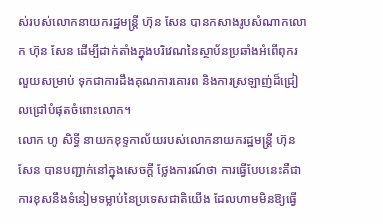ស់របស់លោកនាយករដ្ឋមន្ត្រី ហ៊ុន សែន បានកសាងរូបសំណាកលោក ហ៊ុន សែន ដើម្បីដាក់តាំងក្នុងបរិវេណនៃស្ថាប័នប្រឆាំងអំពើពុករលួយសម្រាប់ ទុកជាការដឹងគុណការគោរព និងការស្រឡាញ់ដ៏ជ្រៀលជ្រៅបំផុតចំពោះលោក។
លោក ហូ សិទ្ធី នាយកខុទ្ទកាល័យរបស់លោកនាយករដ្ឋមន្ត្រី ហ៊ុន សែន បានបញ្ជាក់នៅក្នុងសេចក្តី ថ្លែងការណ៍ថា ការធ្វើបែបនេះគឺជាការខុសនឹងទំនៀមទម្លាប់នៃប្រទេសជាតិយើង ដែលហាមមិនឱ្យធ្វើ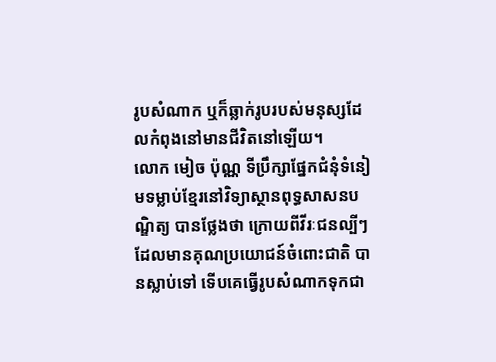រូបសំណាក ឬក៏ឆ្លាក់រូបរបស់មនុស្សដែលកំពុងនៅមានជីវិតនៅឡើយ។
លោក មៀច ប៉ុណ្ណ ទីប្រឹក្សាផ្នែកជំនុំទំនៀមទម្លាប់ខ្មែរនៅវិទ្យាស្ថានពុទ្ធសាសនបណ្ឌិត្យ បានថ្លែងថា ក្រោយពីវីរៈជនល្បីៗដែលមានគុណប្រយោជន៍ចំពោះជាតិ បានស្លាប់ទៅ ទើបគេធ្វើរូបសំណាកទុកជា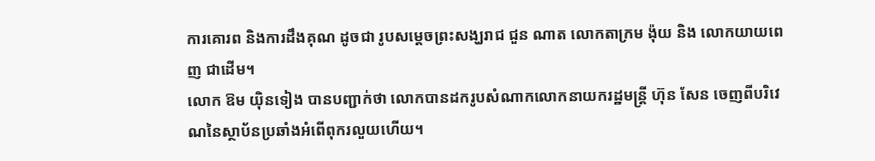ការគោរព និងការដឹងគុណ ដូចជា រូបសម្តេចព្រះសង្ឃរាជ ជួន ណាត លោកតាក្រម ង៉ុយ និង លោកយាយពេញ ជាដើម។
លោក ឱម យ៉ិនទៀង បានបញ្ជាក់ថា លោកបានដករូបសំណាកលោកនាយករដ្ឋមន្ត្រី ហ៊ុន សែន ចេញពីបរិវេណនៃស្ថាប័នប្រឆាំងអំពើពុករលួយហើយ។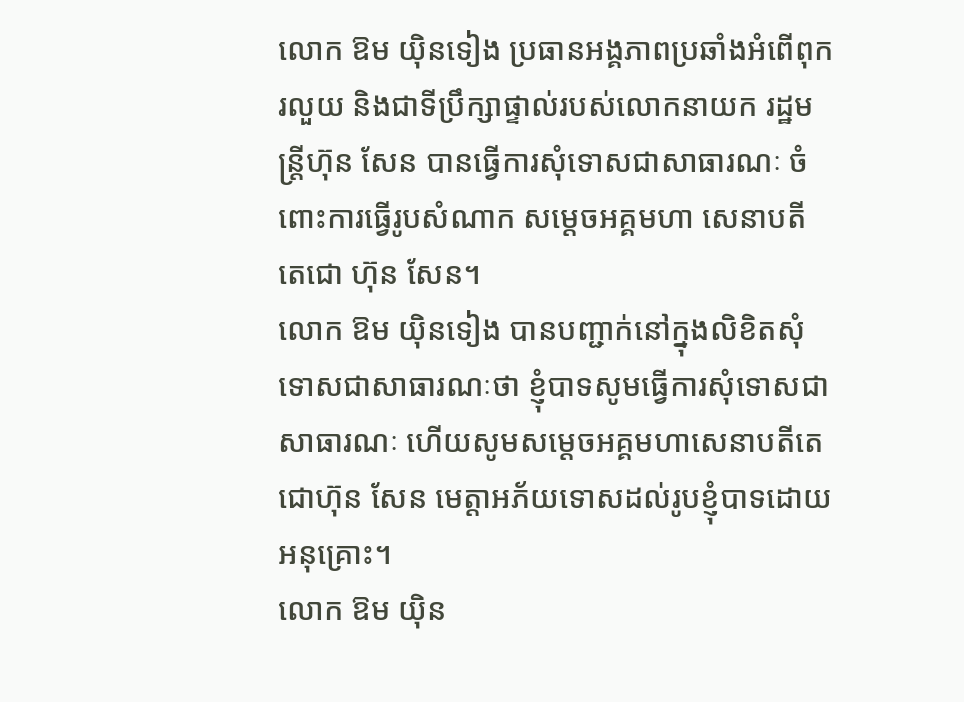លោក ឱម យ៉ិនទៀង ប្រធានអង្គភាពប្រឆាំងអំពើពុករលួយ និងជាទីប្រឹក្សាផ្ទាល់របស់លោកនាយក រដ្ឋមន្ត្រីហ៊ុន សែន បានធ្វើការសុំទោសជាសាធារណៈ ចំពោះការធ្វើរូបសំណាក សម្តេចអគ្គមហា សេនាបតីតេជោ ហ៊ុន សែន។
លោក ឱម យ៉ិនទៀង បានបញ្ជាក់នៅក្នុងលិខិតសុំទោសជាសាធារណៈថា ខ្ញុំបាទសូមធ្វើការសុំទោសជាសាធារណៈ ហើយសូមសម្តេចអគ្គមហាសេនាបតីតេជោហ៊ុន សែន មេត្តាអភ័យទោសដល់រូបខ្ញុំបាទដោយអនុគ្រោះ។
លោក ឱម យ៉ិន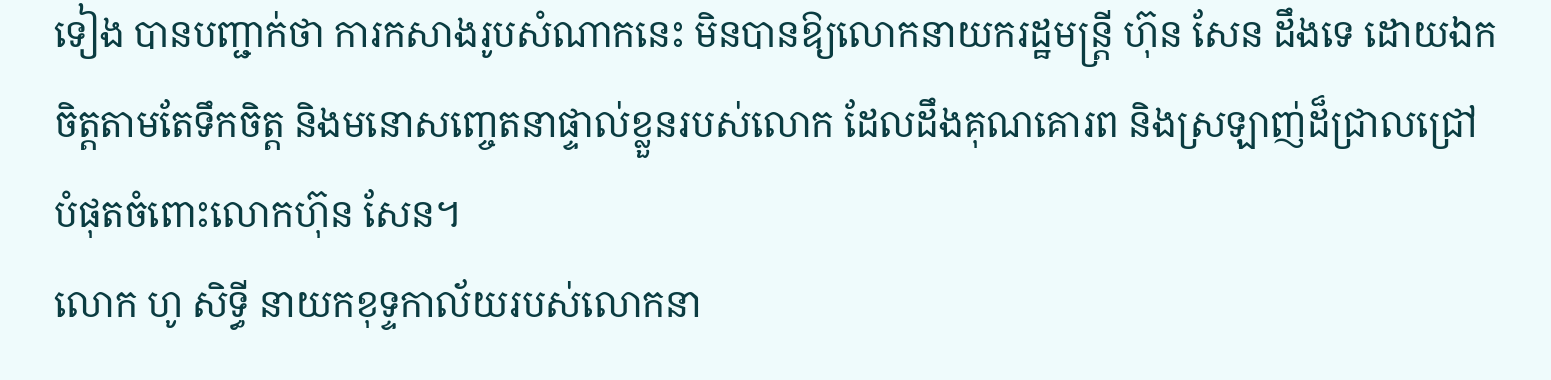ទៀង បានបញ្ជាក់ថា ការកសាងរូបសំណាកនេះ មិនបានឱ្យលោកនាយករដ្ឋមន្ត្រី ហ៊ុន សែន ដឹងទេ ដោយឯកចិត្តតាមតែទឹកចិត្ត និងមនោសញ្ចេតនាផ្ទាល់ខ្លួនរបស់លោក ដែលដឹងគុណគោរព និងស្រឡាញ់ដ៏ជ្រាលជ្រៅបំផុតចំពោះលោកហ៊ុន សែន។
លោក ហូ សិទ្ធី នាយកខុទ្ទកាល័យរបស់លោកនា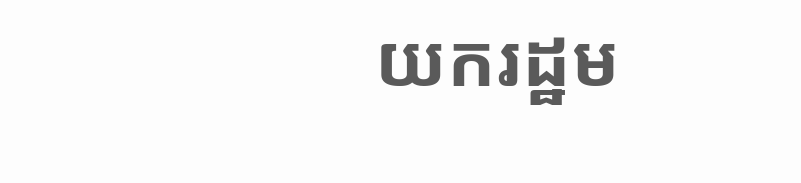យករដ្ឋម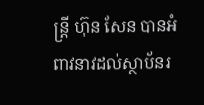ន្ត្រី ហ៊ុន សែន បានអំពាវនាវដល់ស្ថាប័នរ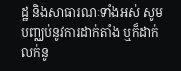ដ្ឋ និងសាធារណៈទាំងអស់ សូមបញ្ឈប់នូវការដាក់តាំង ឬក៏ដាក់លក់នូ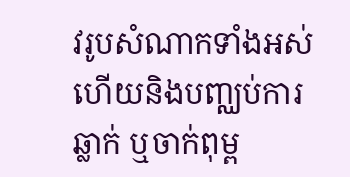វរូបសំណាកទាំងអស់ ហើយនិងបញ្ឈប់ការឆ្លាក់ ឬចាក់ពុម្ព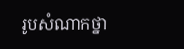រូបសំណាកថ្នា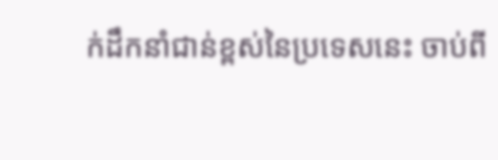ក់ដឹកនាំជាន់ខ្ពស់នៃប្រទេសនេះ ចាប់ពី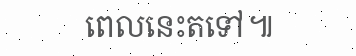ពេលនេះតទៅ៕